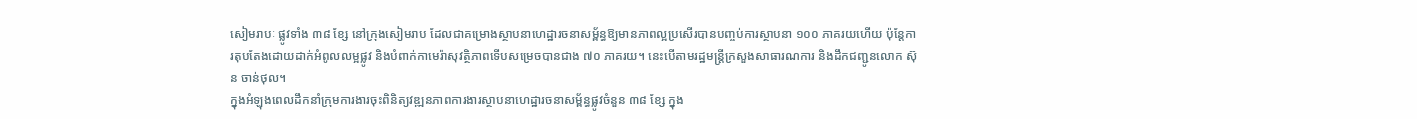សៀមរាបៈ ផ្លូវទាំង ៣៨ ខ្សែ នៅក្រុងសៀមរាប ដែលជាគម្រោងស្ថាបនាហេដ្ឋារចនាសម្ព័ន្ធឱ្យមានភាពល្អប្រសើរបានបញ្ចប់ការស្ថាបនា ១០០ ភាគរយហើយ ប៉ុន្តែការតុបតែងដោយដាក់អំពូលលម្អផ្លូវ និងបំពាក់កាមេរ៉ាសុវត្ថិភាពទើបសម្រេចបានជាង ៧០ ភាគរយ។ នេះបើតាមរដ្ឋមន្ត្រីក្រសួងសាធារណការ និងដឹកជញ្ជូនលោក ស៊ុន ចាន់ថុល។
ក្នុងអំឡុងពេលដឹកនាំក្រុមការងារចុះពិនិត្យវឌ្ឍនភាពការងារស្ថាបនាហេដ្ឋារចនាសម្ព័ន្ធផ្លូវចំនួន ៣៨ ខ្សែ ក្នុង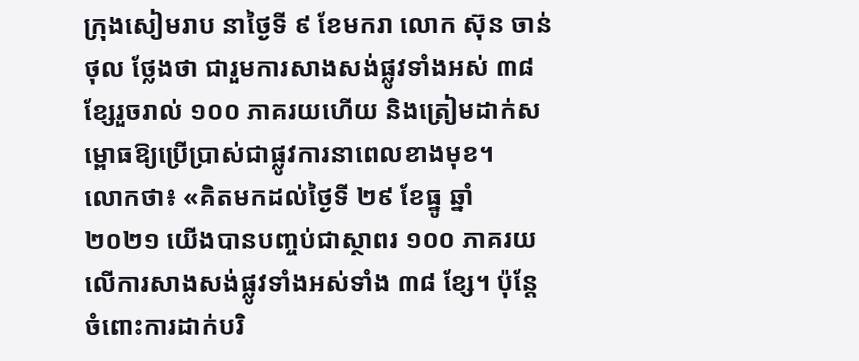ក្រុងសៀមរាប នាថ្ងៃទី ៩ ខែមករា លោក ស៊ុន ចាន់ថុល ថ្លែងថា ជារួមការសាងសង់ផ្លូវទាំងអស់ ៣៨ ខ្សែរួចរាល់ ១០០ ភាគរយហើយ និងត្រៀមដាក់សម្ពោធឱ្យប្រើប្រាស់ជាផ្លូវការនាពេលខាងមុខ។
លោកថា៖ «គិតមកដល់ថ្ងៃទី ២៩ ខែធ្នូ ឆ្នាំ ២០២១ យើងបានបញ្ចប់ជាស្ថាពរ ១០០ ភាគរយលើការសាងសង់ផ្លូវទាំងអស់ទាំង ៣៨ ខ្សែ។ ប៉ុន្តែចំពោះការដាក់បរិ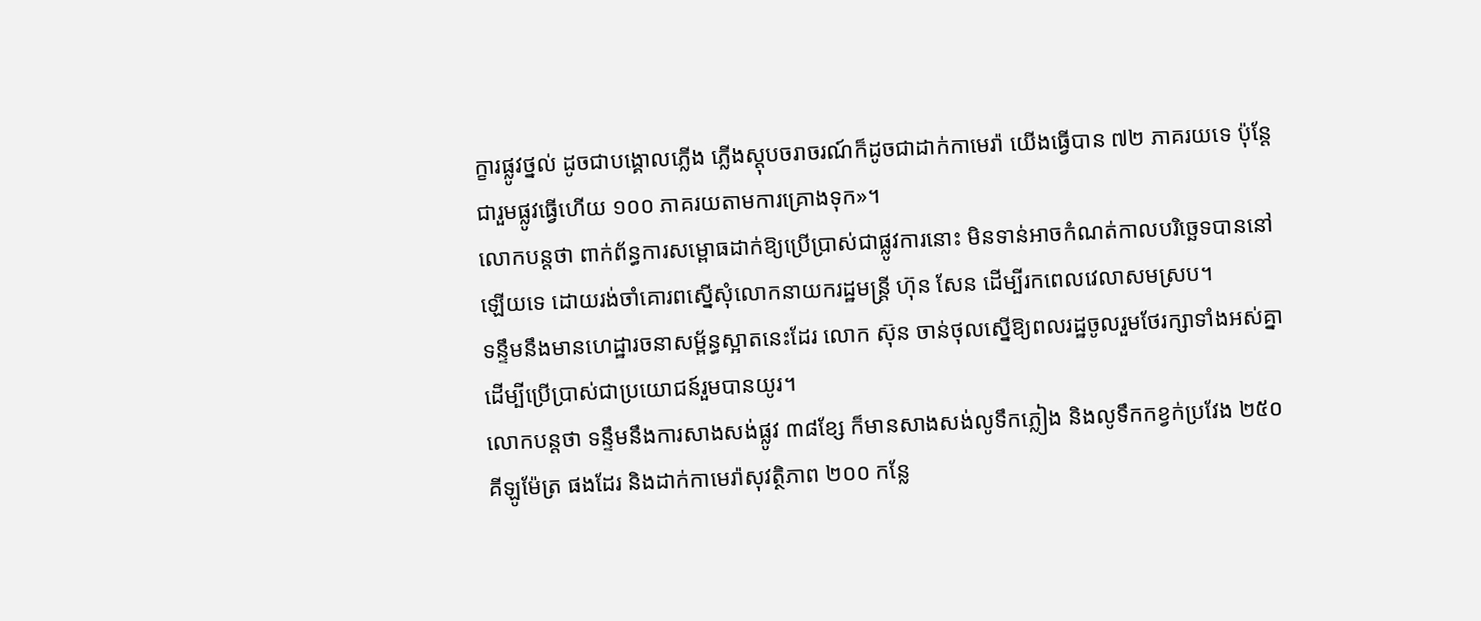ក្ខារផ្លូវថ្នល់ ដូចជាបង្គោលភ្លើង ភ្លើងស្តុបចរាចរណ៍ក៏ដូចជាដាក់កាមេរ៉ា យើងធ្វើបាន ៧២ ភាគរយទេ ប៉ុន្តែជារួមផ្លូវធ្វើហើយ ១០០ ភាគរយតាមការគ្រោងទុក»។
លោកបន្តថា ពាក់ព័ន្ធការសម្ពោធដាក់ឱ្យប្រើប្រាស់ជាផ្លូវការនោះ មិនទាន់អាចកំណត់កាលបរិច្ឆេទបាននៅឡើយទេ ដោយរង់ចាំគោរពស្នើសុំលោកនាយករដ្ឋមន្ត្រី ហ៊ុន សែន ដើម្បីរកពេលវេលាសមស្រប។
ទន្ទឹមនឹងមានហេដ្ឋារចនាសម្ព័ន្ធស្អាតនេះដែរ លោក ស៊ុន ចាន់ថុលស្នើឱ្យពលរដ្ឋចូលរួមថែរក្សាទាំងអស់គ្នាដើម្បីប្រើប្រាស់ជាប្រយោជន៍រួមបានយូរ។
លោកបន្តថា ទន្ទឹមនឹងការសាងសង់ផ្លូវ ៣៨ខ្សែ ក៏មានសាងសង់លូទឹកភ្លៀង និងលូទឹកកខ្វក់ប្រវែង ២៥០ គីឡូម៉ែត្រ ផងដែរ និងដាក់កាមេរ៉ាសុវត្ថិភាព ២០០ កន្លែ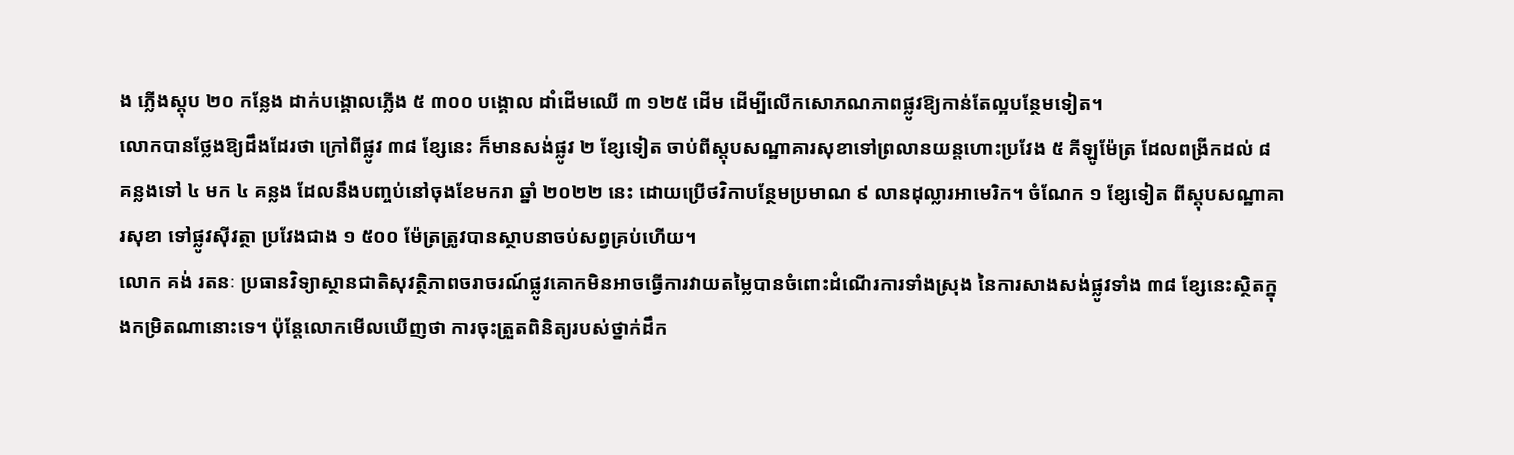ង ភ្លើងស្តុប ២០ កន្លែង ដាក់បង្គោលភ្លើង ៥ ៣០០ បង្គោល ដាំដើមឈើ ៣ ១២៥ ដើម ដើម្បីលើកសោភណភាពផ្លូវឱ្យកាន់តែល្អបន្ថែមទៀត។
លោកបានថ្លែងឱ្យដឹងដែរថា ក្រៅពីផ្លូវ ៣៨ ខ្សែនេះ ក៏មានសង់ផ្លូវ ២ ខ្សែទៀត ចាប់ពីស្តុបសណ្ឋាគារសុខាទៅព្រលានយន្តហោះប្រវែង ៥ គីឡូម៉ែត្រ ដែលពង្រីកដល់ ៨ គន្លងទៅ ៤ មក ៤ គន្លង ដែលនឹងបញ្ចប់នៅចុងខែមករា ឆ្នាំ ២០២២ នេះ ដោយប្រើថវិកាបន្ថែមប្រមាណ ៩ លានដុល្លារអាមេរិក។ ចំណែក ១ ខ្សែទៀត ពីស្តុបសណ្ឋាគារសុខា ទៅផ្លូវស៊ីវត្ថា ប្រវែងជាង ១ ៥០០ ម៉ែត្រត្រូវបានស្ថាបនាចប់សព្វគ្រប់ហើយ។
លោក គង់ រតនៈ ប្រធានវិទ្យាស្ថានជាតិសុវត្ថិភាពចរាចរណ៍ផ្លូវគោកមិនអាចធ្វើការវាយតម្លៃបានចំពោះដំណើរការទាំងស្រុង នៃការសាងសង់ផ្លូវទាំង ៣៨ ខ្សែនេះស្ថិតក្នុងកម្រិតណានោះទេ។ ប៉ុន្តែលោកមើលឃើញថា ការចុះត្រួតពិនិត្យរបស់ថ្នាក់ដឹក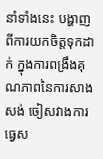នាំទាំងនេះ បង្ហាញពីការយកចិត្តទុកដាក់ ក្នុងការពង្រឹងគុណភាពនៃការសាងសង់ ចៀសវាងការធ្វេស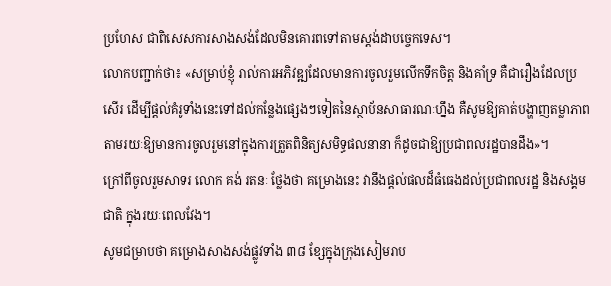ប្រហែស ជាពិសេសការសាងសង់ដែលមិនគោរពទៅតាមស្តង់ដាបច្ចេកទេស។
លោកបញ្ជាក់ថា៖ «សម្រាប់ខ្ញុំ រាល់ការអភិវឌ្ឍដែលមានការចូលរួមលើកទឹកចិត្ត និងគាំទ្រ គឺជារឿងដែលប្រសើរ ដើម្បីផ្តល់គំរូទាំងនេះទៅដល់កន្លែងផ្សេងៗទៀតនៃស្ថាប័នសាធារណៈហ្នឹង គឺសូមឱ្យគាត់បង្ហាញតម្លាភាព តាមរយៈឱ្យមានការចូលរួមនៅក្នុងការត្រួតពិនិត្យសមិទ្ធផលនានា ក៏ដូចជាឱ្យប្រជាពលរដ្ឋបានដឹង»។
ក្រៅពីចូលរួមសាទរ លោក គង់ រតនៈ ថ្លែងថា គម្រោងនេះ វានឹងផ្តល់ផលដ៏ធំធេងដល់ប្រជាពលរដ្ឋ និងសង្គមជាតិ ក្នុងរយៈពេលវែង។
សូមជម្រាបថា គម្រោងសាងសង់ផ្លូវទាំង ៣៨ ខ្សែក្នុងក្រុងសៀមរាប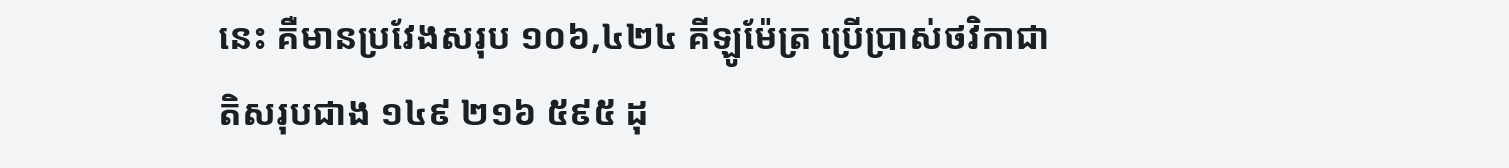នេះ គឺមានប្រវែងសរុប ១០៦,៤២៤ គីឡូម៉ែត្រ ប្រើប្រាស់ថវិកាជាតិសរុបជាង ១៤៩ ២១៦ ៥៩៥ ដុ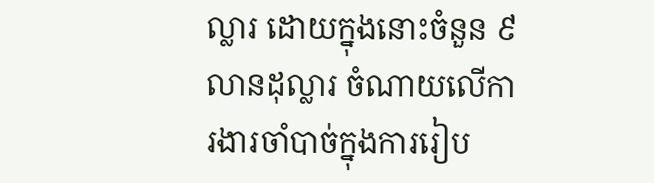ល្លារ ដោយក្នុងនោះចំនួន ៩ លានដុល្លារ ចំណាយលើការងារចាំបាច់ក្នុងការរៀប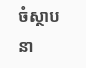ចំស្ថាបនា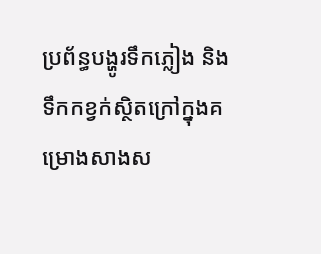ប្រព័ន្ធបង្ហូរទឹកភ្លៀង និងទឹកកខ្វក់ស្ថិតក្រៅក្នុងគម្រោងសាងស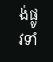ង់ផ្លូវទាំ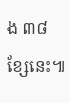ង ៣៨ ខ្សែនេះ៕